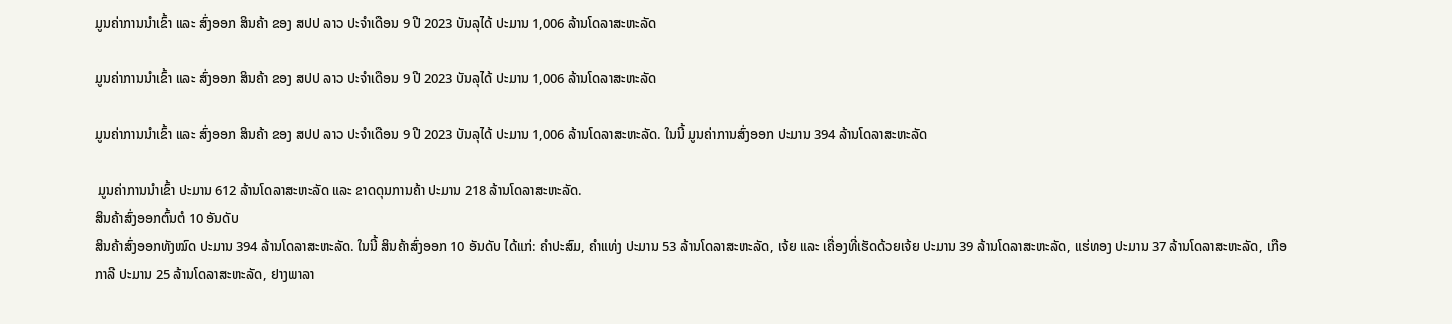ມູນຄ່າການນໍາເຂົ້າ ແລະ ສົ່ງອອກ ສິນຄ້າ ຂອງ ສປປ ລາວ ປະຈໍາເດືອນ 9 ປີ 2023 ບັນລຸໄດ້ ປະມານ 1,006 ລ້ານໂດລາສະຫະລັດ

ມູນຄ່າການນໍາເຂົ້າ ແລະ ສົ່ງອອກ ສິນຄ້າ ຂອງ ສປປ ລາວ ປະຈໍາເດືອນ 9 ປີ 2023 ບັນລຸໄດ້ ປະມານ 1,006 ລ້ານໂດລາສະຫະລັດ

ມູນຄ່າການນໍາເຂົ້າ ແລະ ສົ່ງອອກ ສິນຄ້າ ຂອງ ສປປ ລາວ ປະຈໍາເດືອນ 9 ປີ 2023 ບັນລຸໄດ້ ປະມານ 1,006 ລ້ານໂດລາສະຫະລັດ. ໃນນີ້ ມູນຄ່າການສົ່ງອອກ ປະມານ 394 ລ້ານໂດລາສະຫະລັດ

 ມູນຄ່າການນໍາເຂົ້າ ປະມານ 612 ລ້ານໂດລາສະຫະລັດ ແລະ ຂາດດຸນການຄ້າ ປະມານ 218 ລ້ານໂດລາສະຫະລັດ.
ສິນຄ້າສົ່ງອອກຕົ້ນຕໍ 10 ອັນດັບ
ສິນຄ້າສົ່ງອອກທັງໝົດ ປະມານ 394 ລ້ານໂດລາສະຫະລັດ. ໃນນີ້ ສິນຄ້າສົ່ງອອກ 10 ອັນດັບ ໄດ້ແກ່: ຄໍາປະສົມ, ຄຳແທ່ງ ປະມານ 53 ລ້ານໂດລາສະຫະລັດ, ເຈ້ຍ ແລະ ເຄື່ອງທີ່ເຮັດດ້ວຍເຈ້ຍ ປະມານ 39 ລ້ານໂດລາສະຫະລັດ, ແຮ່ທອງ ປະມານ 37 ລ້ານໂດລາສະຫະລັດ, ເກືອກາລີ ປະມານ 25 ລ້ານໂດລາສະຫະລັດ, ຢາງພາລາ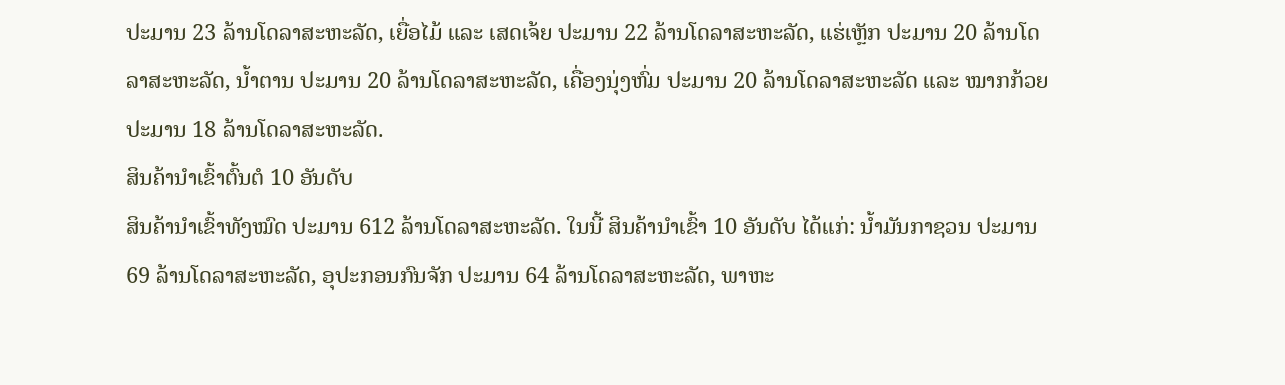ປະມານ 23 ລ້ານໂດລາສະຫະລັດ, ເຍື່ອໄມ້ ແລະ ເສດເຈ້ຍ ປະມານ 22 ລ້ານໂດລາສະຫະລັດ, ແຮ່ເຫຼັກ ປະມານ 20 ລ້ານໂດລາສະຫະລັດ, ນໍ້າຕານ ປະມານ 20 ລ້ານໂດລາສະຫະລັດ, ເຄື່ອງນຸ່ງຫົ່ມ ປະມານ 20 ລ້ານໂດລາສະຫະລັດ ແລະ ໝາກກ້ວຍ ປະມານ 18 ລ້ານໂດລາສະຫະລັດ.
ສິນຄ້ານໍາເຂົ້າຕົ້ນຕໍ 10 ອັນດັບ
ສິນຄ້ານຳເຂົ້າທັງໝົດ ປະມານ 612 ລ້ານໂດລາສະຫະລັດ. ໃນນີ້ ສິນຄ້ານໍາເຂົ້າ 10 ອັນດັບ ໄດ້ແກ່: ນ້ຳມັນກາຊວນ ປະມານ 69 ລ້ານໂດລາສະຫະລັດ, ອຸປະກອນກົນຈັກ ປະມານ 64 ລ້ານໂດລາສະຫະລັດ, ພາຫະ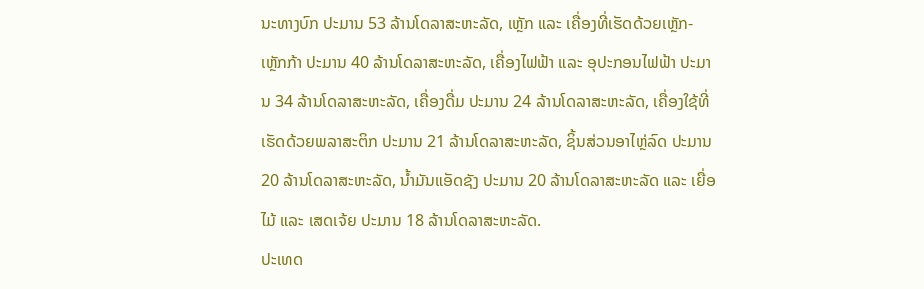ນະທາງບົກ ປະມານ 53 ລ້ານໂດລາສະຫະລັດ, ເຫຼັກ ແລະ ເຄື່ອງທີ່ເຮັດດ້ວຍເຫຼັກ-ເຫຼັກກ້າ ປະມານ 40 ລ້ານໂດລາສະຫະລັດ, ເຄື່ອງໄຟຟ້າ ແລະ ອຸປະກອນໄຟຟ້າ ປະມານ 34 ລ້ານໂດລາສະຫະລັດ, ເຄື່ອງດື່ມ ປະມານ 24 ລ້ານໂດລາສະຫະລັດ, ເຄື່ອງໃຊ້ທີ່ເຮັດດ້ວຍພລາສະຕິກ ປະມານ 21 ລ້ານໂດລາສະຫະລັດ, ຊິ້ນສ່ວນອາໄຫຼ່ລົດ ປະມານ 20 ລ້ານໂດລາສະຫະລັດ, ນໍ້າມັນແອັດຊັງ ປະມານ 20 ລ້ານໂດລາສະຫະລັດ ແລະ ເຍື່ອໄມ້ ແລະ ເສດເຈ້ຍ ປະມານ 18 ລ້ານໂດລາສະຫະລັດ.
ປະເທດ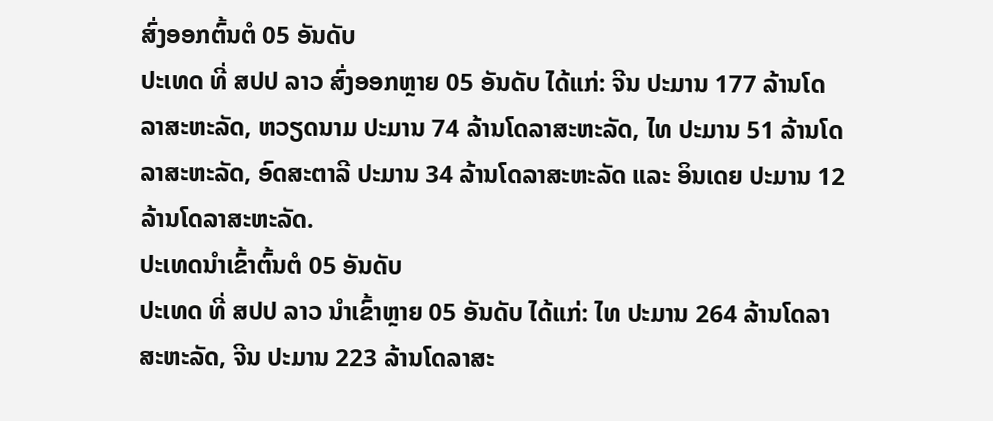ສົ່ງອອກຕົ້ນຕໍ 05 ອັນດັບ
ປະເທດ ທີ່ ສປປ ລາວ ສົ່ງອອກຫຼາຍ 05 ອັນດັບ ໄດ້ແກ່: ຈີນ ປະມານ 177 ລ້ານໂດລາສະຫະລັດ, ຫວຽດນາມ ປະມານ 74 ລ້ານໂດລາສະຫະລັດ, ໄທ ປະມານ 51 ລ້ານໂດລາສະຫະລັດ, ອົດສະຕາລີ ປະມານ 34 ລ້ານໂດລາສະຫະລັດ ແລະ ອິນເດຍ ປະມານ 12 ລ້ານໂດລາສະຫະລັດ.
ປະເທດນໍາເຂົ້າຕົ້ນຕໍ 05 ອັນດັບ
ປະເທດ ທີ່ ສປປ ລາວ ນໍາເຂົ້າຫຼາຍ 05 ອັນດັບ ໄດ້ແກ່: ໄທ ປະມານ 264 ລ້ານໂດລາສະຫະລັດ, ຈີນ ປະມານ 223 ລ້ານໂດລາສະ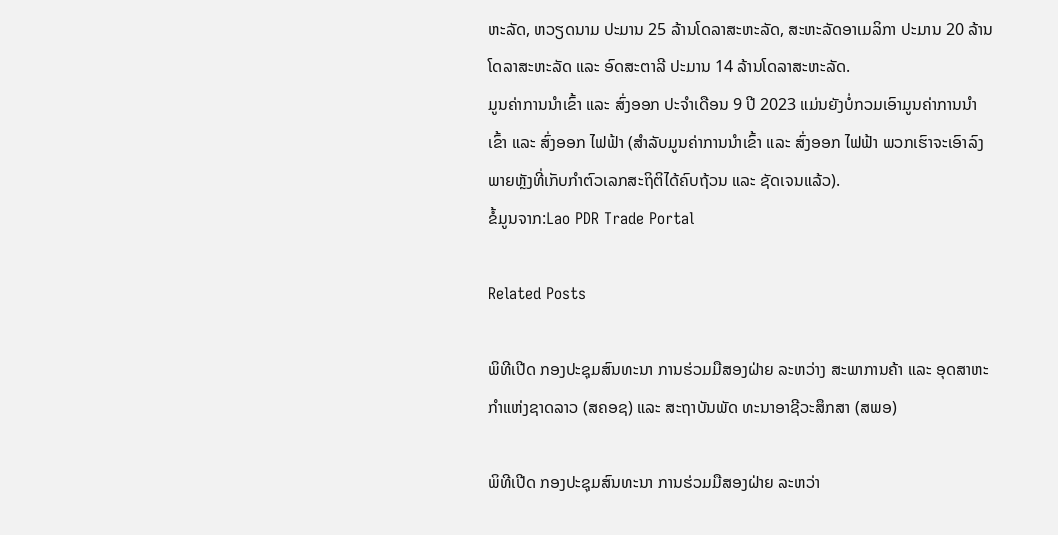ຫະລັດ, ຫວຽດນາມ ປະມານ 25 ລ້ານໂດລາສະຫະລັດ, ສະຫະລັດອາເມລິກາ ປະມານ 20 ລ້ານໂດລາສະຫະລັດ ແລະ ອົດສະຕາລີ ປະມານ 14 ລ້ານໂດລາສະຫະລັດ.
ມູນຄ່າການນໍາເຂົ້າ ແລະ ສົ່ງອອກ ປະຈໍາເດືອນ 9 ປີ 2023 ແມ່ນຍັງບໍ່ກວມເອົາມູນຄ່າການນຳເຂົ້າ ແລະ ສົ່ງອອກ ໄຟຟ້າ (ສໍາລັບມູນຄ່າການນຳເຂົ້າ ແລະ ສົ່ງອອກ ໄຟຟ້າ ພວກເຮົາຈະເອົາລົງພາຍຫຼັງທີ່ເກັບກໍາຕົວເລກສະຖິຕິໄດ້ຄົບຖ້ວນ ແລະ ຊັດເຈນແລ້ວ).
ຂໍ້ມູນຈາກ:Lao PDR Trade Portal

Related Posts

ພິທີເປີດ ກອງປະຊຸມສົນທະນາ ການຮ່ວມມືສອງຝ່າຍ ລະຫວ່າງ ສະພາການຄ້າ ແລະ ອຸດສາຫະກໍາແຫ່ງຊາດລາວ (ສຄອຊ) ແລະ ສະຖາບັນພັດ ທະນາອາຊີວະສຶກສາ (ສພອ)

ພິທີເປີດ ກອງປະຊຸມສົນທະນາ ການຮ່ວມມືສອງຝ່າຍ ລະຫວ່າ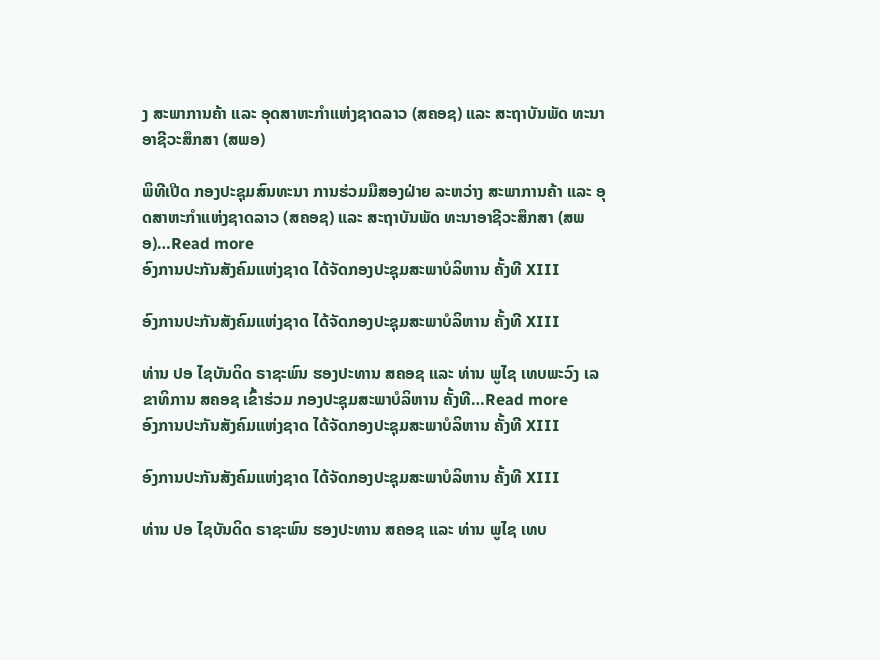ງ ສະພາການຄ້າ ແລະ ອຸດສາຫະກໍາແຫ່ງຊາດລາວ (ສຄອຊ) ແລະ ສະຖາບັນພັດ ທະນາອາຊີວະສຶກສາ (ສພອ)

ພິທີເປີດ ກອງປະຊຸມສົນທະນາ ການຮ່ວມມືສອງຝ່າຍ ລະຫວ່າງ ສະພາການຄ້າ ແລະ ອຸດສາຫະກໍາແຫ່ງຊາດລາວ (ສຄອຊ) ແລະ ສະຖາບັນພັດ ທະນາອາຊີວະສຶກສາ (ສພອ)…Read more
ອົງການປະກັນສັງຄົມແຫ່ງຊາດ ໄດ້ຈັດກອງປະຊຸມສະພາບໍລິຫານ ຄັ້ງທີ XIII

ອົງການປະກັນສັງຄົມແຫ່ງຊາດ ໄດ້ຈັດກອງປະຊຸມສະພາບໍລິຫານ ຄັ້ງທີ XIII

ທ່ານ ປອ ໄຊບັນດິດ ຣາຊະພົນ ຮອງປະທານ ສຄອຊ ແລະ ທ່ານ ພູໄຊ ເທບພະວົງ ເລຂາທິການ ສຄອຊ ເຂົ້າຮ່ວມ ກອງປະຊຸມສະພາບໍລິຫານ ຄັ້ງທີ…Read more
ອົງການປະກັນສັງຄົມແຫ່ງຊາດ ໄດ້ຈັດກອງປະຊຸມສະພາບໍລິຫານ ຄັ້ງທີ XIII

ອົງການປະກັນສັງຄົມແຫ່ງຊາດ ໄດ້ຈັດກອງປະຊຸມສະພາບໍລິຫານ ຄັ້ງທີ XIII

ທ່ານ ປອ ໄຊບັນດິດ ຣາຊະພົນ ຮອງປະທານ ສຄອຊ ແລະ ທ່ານ ພູໄຊ ເທບ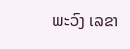ພະວົງ ເລຂາ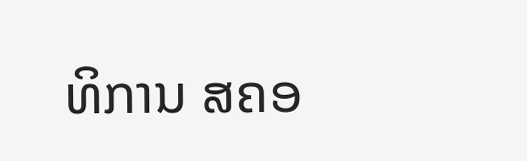ທິການ ສຄອ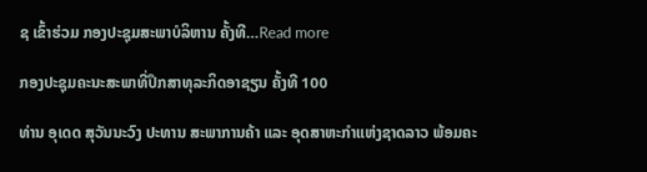ຊ ເຂົ້າຮ່ວມ ກອງປະຊຸມສະພາບໍລິຫານ ຄັ້ງທີ…Read more

ກອງປະຊຸມຄະນະສະພາທີ່ປຶກສາທຸລະກິດອາຊຽນ ຄັ້ງທີ 100

ທ່ານ ອຸເດດ ສຸວັນນະວົງ ປະທານ ສະພາການຄ້າ ແລະ ອຸດສາຫະກຳແຫ່ງຊາດລາວ ພ້ອມຄະ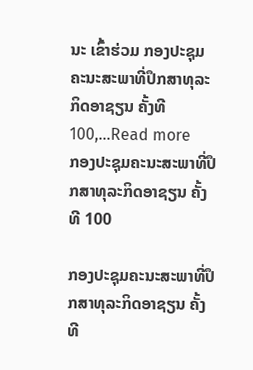ນະ ເຂົ້າຮ່ວມ ກອງປະຊຸມຄະນະສະພາທີ່ປຶກສາທຸລະກິດອາຊຽນ ຄັ້ງທີ 100,…Read more
ກອງປະຊຸມຄະນະສະພາທີ່ປຶກສາທຸລະກິດອາຊຽນ ຄັ້ງທີ 100

ກອງປະຊຸມຄະນະສະພາທີ່ປຶກສາທຸລະກິດອາຊຽນ ຄັ້ງທີ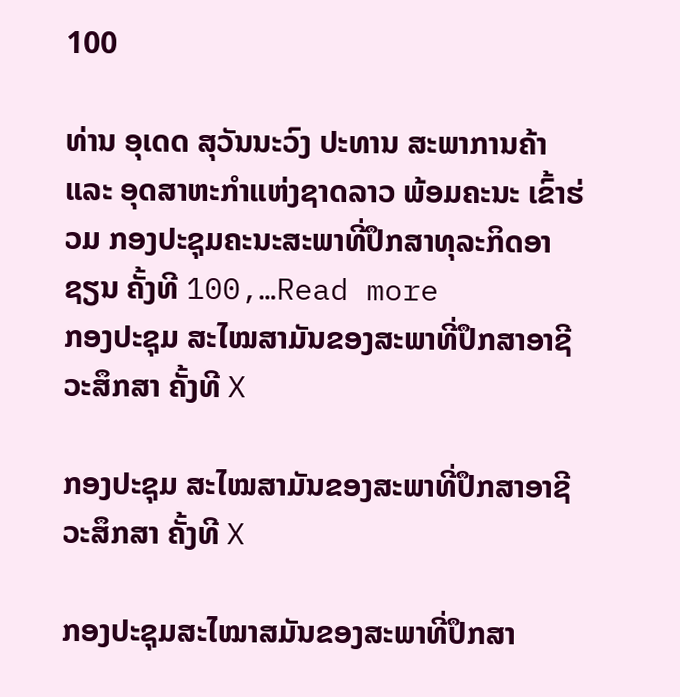100

ທ່ານ ອຸເດດ ສຸວັນນະວົງ ປະທານ ສະພາການຄ້າ ແລະ ອຸດສາຫະກຳແຫ່ງຊາດລາວ ພ້ອມຄະນະ ເຂົ້າຮ່ວມ ກອງປະຊຸມຄະນະສະພາທີ່ປຶກສາທຸລະກິດອາຊຽນ ຄັ້ງທີ 100,…Read more
ກອງປະຊຸມ ສະໄໝສາມັນຂອງສະພາທີ່ປຶກສາອາຊີວະສຶກສາ ຄັ້ງທີ X

ກອງປະຊຸມ ສະໄໝສາມັນຂອງສະພາທີ່ປຶກສາອາຊີວະສຶກສາ ຄັ້ງທີ X

ກອງປະຊຸມສະໄໝາສມັນຂອງສະພາທີ່ປຶກສາ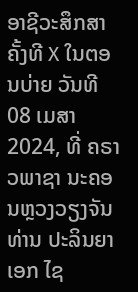ອາຊີວະສຶກສາຄັ້ງທີ X ໃນຕອນບ່າຍ ວັນທີ 08 ເມສາ 2024, ທີ່ ຄຣາວພາຊາ ນະຄອນຫຼວງວຽງຈັນ ທ່ານ ປະລິນຍາເອກ ໄຊ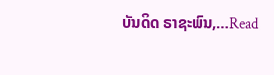ບັນດິດ ຣາຊະພົນ,…Read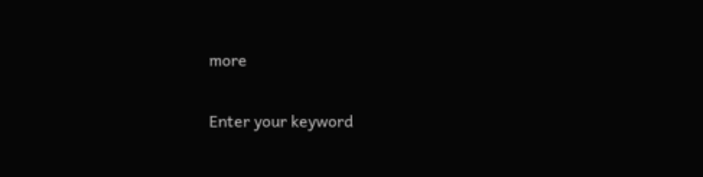more

Enter your keyword